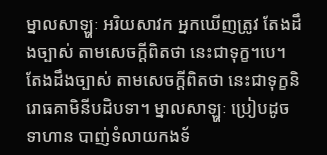ម្នាលសាឡ្ហៈ អរិយសាវក អ្នកឃើញត្រូវ តែងដឹងច្បាស់ តាមសេចក្ដីពិតថា នេះជាទុក្ខ។បេ។ តែងដឹងច្បាស់ តាមសេចក្ដីពិតថា នេះជាទុក្ខនិរោធគាមិនីបដិបទា។ ម្នាលសាឡ្ហៈ ប្រៀបដូចទាហាន បាញ់ទំលាយកងទ័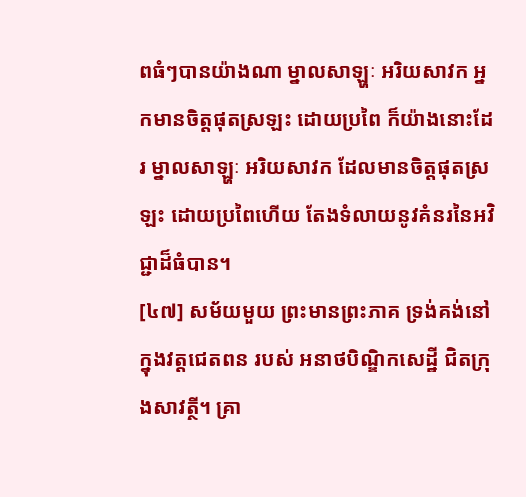ពធំៗបានយ៉ាងណា ម្នាលសាឡ្ហៈ អរិយសាវក អ្នកមានចិត្តផុតស្រឡះ ដោយប្រពៃ ក៏យ៉ាងនោះដែរ ម្នាលសាឡ្ហៈ អរិយសាវក ដែលមានចិត្តផុតស្រឡះ ដោយប្រពៃហើយ តែងទំលាយនូវគំនរនៃអវិជ្ជាដ៏ធំបាន។
[៤៧] សម័យមួយ ព្រះមានព្រះភាគ ទ្រង់គង់នៅក្នុងវត្តជេតពន របស់ អនាថបិណ្ឌិកសេដ្ឋី ជិតក្រុងសាវត្ថី។ គ្រា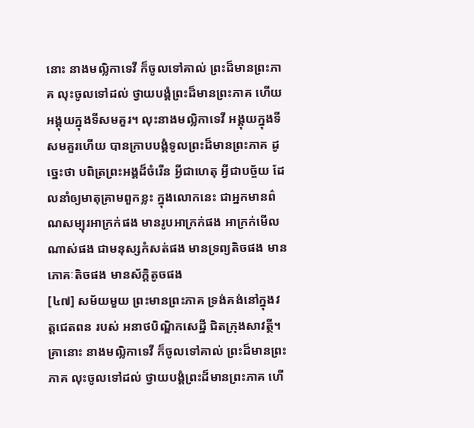នោះ នាងមល្លិកាទេវី ក៏ចូលទៅគាល់ ព្រះដ៏មានព្រះភាគ លុះចូលទៅដល់ ថ្វាយបង្គំព្រះដ៏មានព្រះភាគ ហើយអង្គុយក្នុងទីសមគួរ។ លុះនាងមល្លិកាទេវី អង្គុយក្នុងទីសមគួរហើយ បានក្រាបបង្គំទូលព្រះដ៏មានព្រះភាគ ដូច្នេះថា បពិត្រព្រះអង្គដ៏ចំរើន អ្វីជាហេតុ អ្វីជាបច្ច័យ ដែលនាំឲ្យមាតុគ្រាមពួកខ្លះ ក្នុងលោកនេះ ជាអ្នកមានព៌ណសម្បុរអាក្រក់ផង មានរូបអាក្រក់ផង អាក្រក់មើលណាស់ផង ជាមនុស្សកំសត់ផង មានទ្រព្យតិចផង មានភោគៈតិចផង មានស័ក្តិតូចផង
[៤៧] សម័យមួយ ព្រះមានព្រះភាគ ទ្រង់គង់នៅក្នុងវត្តជេតពន របស់ អនាថបិណ្ឌិកសេដ្ឋី ជិតក្រុងសាវត្ថី។ គ្រានោះ នាងមល្លិកាទេវី ក៏ចូលទៅគាល់ ព្រះដ៏មានព្រះភាគ លុះចូលទៅដល់ ថ្វាយបង្គំព្រះដ៏មានព្រះភាគ ហើ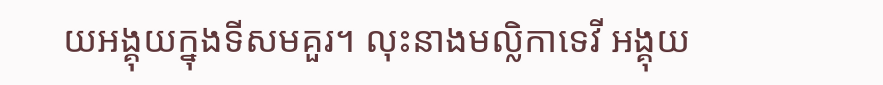យអង្គុយក្នុងទីសមគួរ។ លុះនាងមល្លិកាទេវី អង្គុយ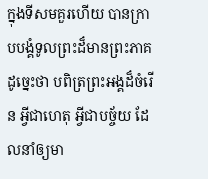ក្នុងទីសមគួរហើយ បានក្រាបបង្គំទូលព្រះដ៏មានព្រះភាគ ដូច្នេះថា បពិត្រព្រះអង្គដ៏ចំរើន អ្វីជាហេតុ អ្វីជាបច្ច័យ ដែលនាំឲ្យមា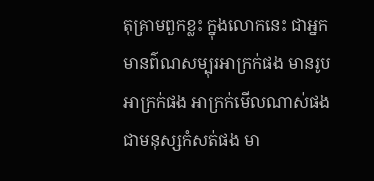តុគ្រាមពួកខ្លះ ក្នុងលោកនេះ ជាអ្នកមានព៌ណសម្បុរអាក្រក់ផង មានរូបអាក្រក់ផង អាក្រក់មើលណាស់ផង ជាមនុស្សកំសត់ផង មា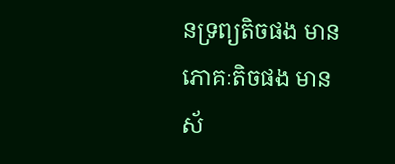នទ្រព្យតិចផង មានភោគៈតិចផង មានស័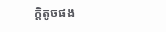ក្តិតូចផង